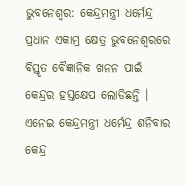ଭୁବନେଶ୍ବର: କେନ୍ଦ୍ରମନ୍ତ୍ରୀ ଧର୍ମେନ୍ଦ୍ର ପ୍ରଧାନ ଏକାମ୍ର କ୍ଷେତ୍ର ଭୁବନେଶ୍ବରରେ ବିସ୍ତୃତ ବୈଜ୍ଞାନିକ ଖନନ ପାଇଁ କେନ୍ଦ୍ରର ହସ୍ତକ୍ଷେପ ଲୋଡିଛନ୍ତି । ଏନେଇ କେନ୍ଦ୍ରମନ୍ତ୍ରୀ ଧର୍ମେନ୍ଦ୍ର ଶନିବାର କେନ୍ଦ୍ର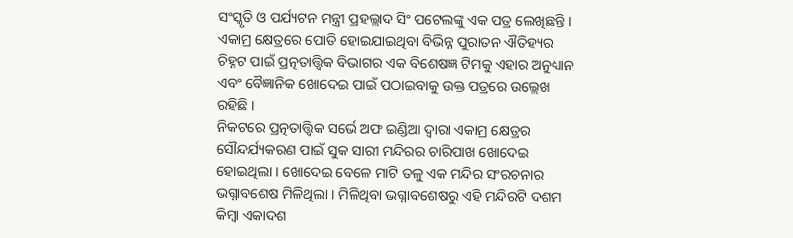ସଂସ୍କୃତି ଓ ପର୍ଯ୍ୟଟନ ମନ୍ତ୍ରୀ ପ୍ରହଲ୍ଲାଦ ସିଂ ପଟେଲଙ୍କୁ ଏକ ପତ୍ର ଲେଖିଛନ୍ତି । ଏକାମ୍ର କ୍ଷେତ୍ରରେ ପୋତି ହୋଇଯାଇଥିବା ବିଭିନ୍ନ ପୁରାତନ ଐତିହ୍ୟର ଚିହ୍ନଟ ପାଇଁ ପ୍ରତ୍ନତାତ୍ତ୍ବିକ ବିଭାଗର ଏକ ବିଶେଷଜ୍ଞ ଟିମକୁ ଏହାର ଅନୁଧ୍ୟାନ ଏବଂ ବୈଜ୍ଞାନିକ ଖୋଦେଇ ପାଇଁ ପଠାଇବାକୁ ଉକ୍ତ ପତ୍ରରେ ଉଲ୍ଲେଖ ରହିଛି ।
ନିକଟରେ ପ୍ରତ୍ନତାତ୍ତ୍ବିକ ସର୍ଭେ ଅଫ ଇଣ୍ଡିଆ ଦ୍ବାରା ଏକାମ୍ର କ୍ଷେତ୍ରର ସୌନ୍ଦର୍ଯ୍ୟକରଣ ପାଇଁ ସୁକ ସାରୀ ମନ୍ଦିରର ଚାରିପାଖ ଖୋଦେଇ ହୋଇଥିଲା । ଖୋଦେଇ ବେଳେ ମାଟି ତଳୁ ଏକ ମନ୍ଦିର ସଂରଚନାର ଭଗ୍ନାବଶେଷ ମିଳିଥିଲା । ମିଳିଥିବା ଭଗ୍ନାବଶେଷରୁ ଏହି ମନ୍ଦିରଟି ଦଶମ କିମ୍ବା ଏକାଦଶ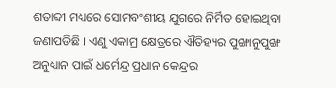ଶତାବ୍ଦୀ ମଧ୍ୟରେ ସୋମବଂଶୀୟ ଯୁଗରେ ନିର୍ମିତ ହୋଇଥିବା ଜଣାପଡିଛି । ଏଣୁ ଏକାମ୍ର କ୍ଷେତ୍ରରେ ଐତିହ୍ୟର ପୁଙ୍ଖାନୁପୁଙ୍ଖ ଅନୁଧ୍ୟାନ ପାଇଁ ଧର୍ମେନ୍ଦ୍ର ପ୍ରଧାନ କେନ୍ଦ୍ରର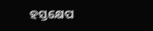ହସ୍ତକ୍ଷେପ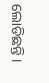ଲୋଡିଛନ୍ତି ।